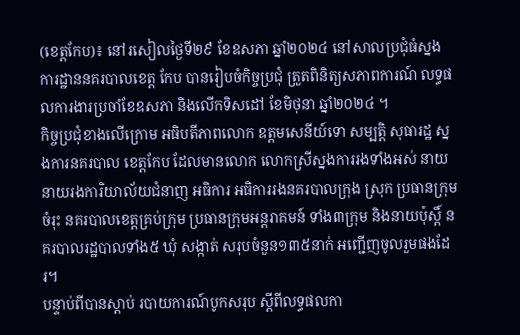(ខេត្តកែប)៖ នៅរសៀលថ្ងៃទី២៩ ខែឧសភា ឆ្នាំ២០២៤ នៅសាលប្រជុំធំស្នង ការដ្ឋាននគរបាលខេត្ត កែប បានរៀបចំកិច្ចប្រជុំ ត្រួតពិនិត្យសភាពការណ៍ លទ្ធផលការងារប្រចាំខែឧសភា និងលើកទិសដៅ ខែមិថុនា ឆ្នាំ២០២៤ ។
កិច្ចប្រជុំខាងលើក្រោម អធិបតីភាពលោក ឧត្តមសេនីយ៍ទោ សម្បត្តិ សុធារដ្ឋ ស្នងការនគរបាល ខេត្តកែប ដែលមានលោក លោកស្រីស្នងការរងទាំងអស់ នាយ នាយរងការិយាល័យជំនាញ អធិការ អធិការរងនគរបាលក្រុង ស្រុក ប្រធានក្រុមចំរុះ នគរបាលខេត្តគ្រប់ក្រុម ប្រធានក្រុមអន្តរាគមន៍ ទាំង៣ក្រុម និងនាយប៉ុស្តិ៍ នគរបាលរដ្ឋបាលទាំង៥ ឃុំ សង្កាត់ សរុបចំនួន១៣៥នាក់ អញ្ជើញចូលរួមផងដែរ។
បន្ទាប់ពីបានស្តាប់ របាយការណ៍បូកសរុប ស្តីពីលទ្ធផលកា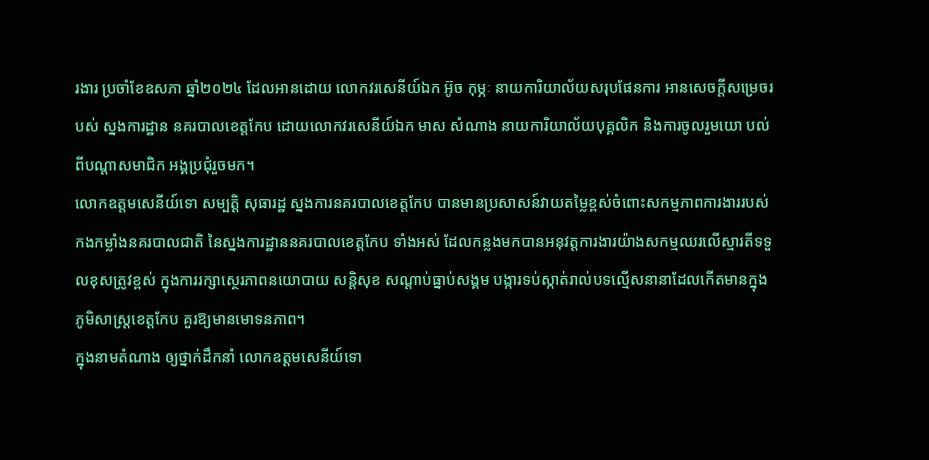រងារ ប្រចាំខែឧសភា ឆ្នាំ២០២៤ ដែលអានដោយ លោកវរសេនីយ៍ឯក អ៊ូច កុម្ភៈ នាយការិយាល័យសរុបផែនការ អានសេចក្តីសម្រេចរបស់ ស្នងការដ្ឋាន នគរបាលខេត្តកែប ដោយលោកវរសេនីយ៍ឯក មាស សំណាង នាយការិយាល័យបុគ្គលិក និងការចូលរួមយោ បល់ពីបណ្តាសមាជិក អង្គប្រជុំរួចមក។
លោកឧត្តមសេនីយ៍ទោ សម្បត្តិ សុធារដ្ឋ ស្នងការនគរបាលខេត្តកែប បានមានប្រសាសន៍វាយតម្លៃខ្ពស់ចំពោះសកម្មភាពការងាររបស់កងកម្លាំងនគរបាលជាតិ នៃស្នងការដ្ឋាននគរបាលខេត្តកែប ទាំងអស់ ដែលកន្លងមកបានអនុវត្តការងារយ៉ាងសកម្មឈរលើស្មារតីទទួលខុសត្រូវខ្ពស់ ក្នុងការរក្សាស្ថេរភាពនយោបាយ សន្តិសុខ សណ្ដាប់ធ្នាប់សង្គម បង្ការទប់ស្កាត់រាល់បទល្មើសនានាដែលកើតមានក្នុងភូមិសាស្ត្រខេត្តកែប គួរឱ្យមានមោទនភាព។
ក្នុងនាមតំណាង ឲ្យថ្នាក់ដឹកនាំ លោកឧត្តមសេនីយ៍ទោ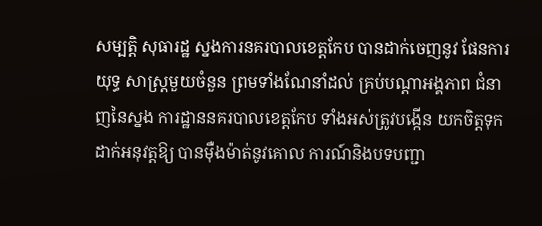សម្បត្តិ សុធារដ្ឋ ស្នងការនគរបាលខេត្តកែប បានដាក់ចេញនូវ ផែនការយុទ្ធ សាស្ត្រមួយចំនួន ព្រមទាំងណែនាំដល់ គ្រប់បណ្ដាអង្គភាព ជំនាញនៃស្នង ការដ្ឋាននគរបាលខេត្តកែប ទាំងអស់ត្រូវបង្កើន យកចិត្តទុកដាក់អនុវត្តឱ្យ បានម៉ឺងម៉ាត់នូវគោល ការណ៍និងបទបញ្ជា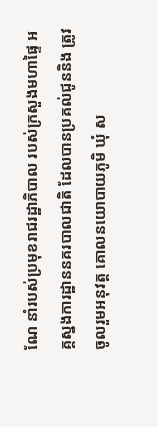ណែ នាំរបស់ប្រមុខរាជរដ្ឋាភិបាល របស់ក្រសួងមហាផ្ទៃ អគ្គស្នងការដ្ឋាននគរបាលជាតិ ដែលបានប្រគល់ជូននិង ត្រូវចូលរួមអនុវត្ត គោលនយោបាយភូមិ ឃុំ ស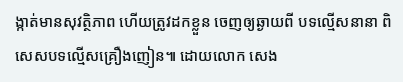ង្កាត់មានសុវត្ថិភាព ហើយត្រូវដកខ្លួន ចេញឲ្យឆ្ងាយពី បទល្មើសនានា ពិសេសបទល្មើសគ្រឿងញៀន៕ ដោយលោក សេង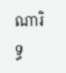ណារិទ្ធ